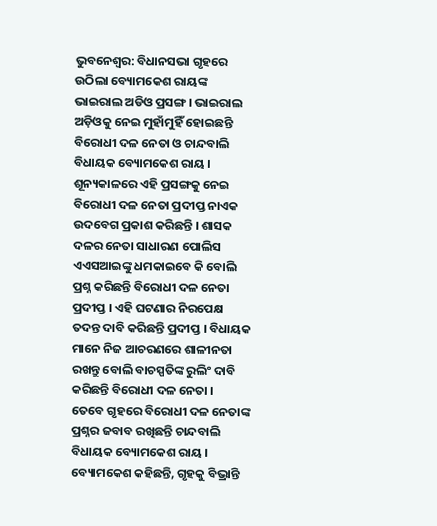ଭୁବନେଶ୍ୱର: ବିଧାନସଭା ଗୃହରେ ଉଠିଲା ବ୍ୟୋମକେଶ ରାୟଙ୍କ ଭାଇରାଲ ଅଡିଓ ପ୍ରସଙ୍ଗ । ଭାଇରାଲ ଅଡ଼ିଓକୁ ନେଇ ମୁହାଁମୁହିଁ ହୋଇଛନ୍ତି ବିରୋଧୀ ଦଳ ନେତା ଓ ଚାନ୍ଦବାଲି ବିଧାୟକ ବ୍ୟୋମକେଶ ରାୟ । ଶୂନ୍ୟକାଳରେ ଏହି ପ୍ରସଙ୍ଗକୁ ନେଇ ବିରୋଧୀ ଦଳ ନେତା ପ୍ରଦୀପ୍ତ ନାଏକ ଉଦବେଗ ପ୍ରକାଶ କରିଛନ୍ତି । ଶାସକ ଦଳର ନେତା ସାଧାରଣ ପୋଲିସ ଏଏସଆଇଙ୍କୁ ଧମକାଇବେ କି ବୋଲି ପ୍ରଶ୍ନ କରିଛନ୍ତି ବିରୋଧୀ ଦଳ ନେତା ପ୍ରଦୀପ୍ତ । ଏହି ଘଟଣାର ନିରପେକ୍ଷ ତଦନ୍ତ ଦାବି କରିଛନ୍ତି ପ୍ରଦୀପ୍ତ । ବିଧାୟକ ମାନେ ନିଜ ଆଚରଣରେ ଶାଳୀନତା ରଖନ୍ତୁ ବୋଲି ବାଚସ୍ପତିଙ୍କ ରୁଲିଂ ଦାବି କରିଛନ୍ତି ବିରୋଧୀ ଦଳ ନେତା ।
ତେବେ ଗୃହରେ ବିରୋଧୀ ଦଳ ନେତାଙ୍କ ପ୍ରଶ୍ନର ଜବାବ ରଖିଛନ୍ତି ଚାନ୍ଦବାଲି ବିଧାୟକ ବ୍ୟୋମକେଶ ରାୟ । ବ୍ୟୋମକେଶ କହିଛନ୍ତି, ଗୃହକୁ ବିଭ୍ରାନ୍ତି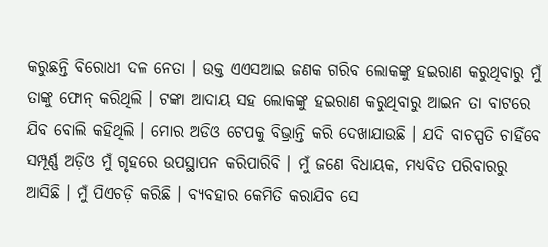କରୁଛନ୍ତି ବିରୋଧୀ ଦଳ ନେତା । ଉକ୍ତ ଏଏସଆଇ ଜଣକ ଗରିବ ଲୋକଙ୍କୁ ହଇରାଣ କରୁଥିବାରୁ ମୁଁ ତାଙ୍କୁ ଫୋନ୍ କରିଥିଲି । ଟଙ୍କା ଆଦାୟ ସହ ଲୋକଙ୍କୁ ହଇରାଣ କରୁଥିବାରୁ ଆଇନ ତା ବାଟରେ ଯିବ ବୋଲି କହିଥିଲି । ମୋର ଅଡିଓ ଟେପକୁ ବିଭ୍ରାନ୍ତି କରି ଦେଖାଯାଉଛି । ଯଦି ବାଚସ୍ପତି ଚାହିଁବେ ସମ୍ପୂର୍ଣ୍ଣ ଅଡ଼ିଓ ମୁଁ ଗୃହରେ ଉପସ୍ଥାପନ କରିପାରିବି । ମୁଁ ଜଣେ ବିଧାୟକ, ମଧ୍ୟବିତ ପରିବାରରୁ ଆସିଛି । ମୁଁ ପିଏଚଡ଼ି କରିଛି । ବ୍ୟବହାର କେମିତି କରାଯିବ ସେ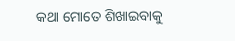କଥା ମୋତେ ଶିଖାଇବାକୁ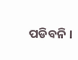ପଡିବନି ।